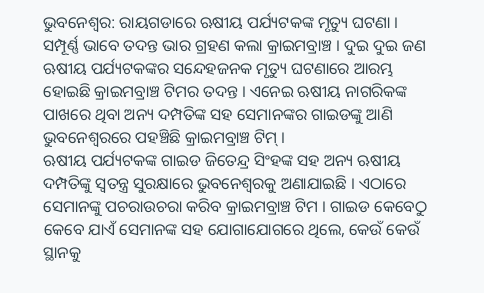ଭୁବନେଶ୍ବର: ରାୟଗଡାରେ ଋଷୀୟ ପର୍ଯ୍ୟଟକଙ୍କ ମୃତ୍ୟୁ ଘଟଣା । ସମ୍ପୂର୍ଣ୍ଣ ଭାବେ ତଦନ୍ତ ଭାର ଗ୍ରହଣ କଲା କ୍ରାଇମବ୍ରାଞ୍ଚ । ଦୁଇ ଦୁଇ ଜଣ ଋଷୀୟ ପର୍ଯ୍ୟଟକଙ୍କର ସନ୍ଦେହଜନକ ମୃତ୍ୟୁ ଘଟଣାରେ ଆରମ୍ଭ ହୋଇଛି କ୍ରାଇମବ୍ରାଞ୍ଚ ଟିମର ତଦନ୍ତ । ଏନେଇ ଋଷୀୟ ନାଗରିକଙ୍କ ପାଖରେ ଥିବା ଅନ୍ୟ ଦମ୍ପତିଙ୍କ ସହ ସେମାନଙ୍କର ଗାଇଡଙ୍କୁ ଆଣି ଭୁବନେଶ୍ୱରରେ ପହଞ୍ଚିଛି କ୍ରାଇମବ୍ରାଞ୍ଚ ଟିମ୍ ।
ଋଷୀୟ ପର୍ଯ୍ୟଟକଙ୍କ ଗାଇଡ ଜିତେନ୍ଦ୍ର ସିଂହଙ୍କ ସହ ଅନ୍ୟ ଋଷୀୟ ଦମ୍ପତିଙ୍କୁ ସ୍ବତନ୍ତ୍ର ସୁରକ୍ଷାରେ ଭୁବନେଶ୍ୱରକୁ ଅଣାଯାଇଛି । ଏଠାରେ ସେମାନଙ୍କୁ ପଚରାଉଚରା କରିବ କ୍ରାଇମବ୍ରାଞ୍ଚ ଟିମ । ଗାଇଡ କେବେଠୁ କେବେ ଯାଏଁ ସେମାନଙ୍କ ସହ ଯୋଗାଯୋଗରେ ଥିଲେ, କେଉଁ କେଉଁ ସ୍ଥାନକୁ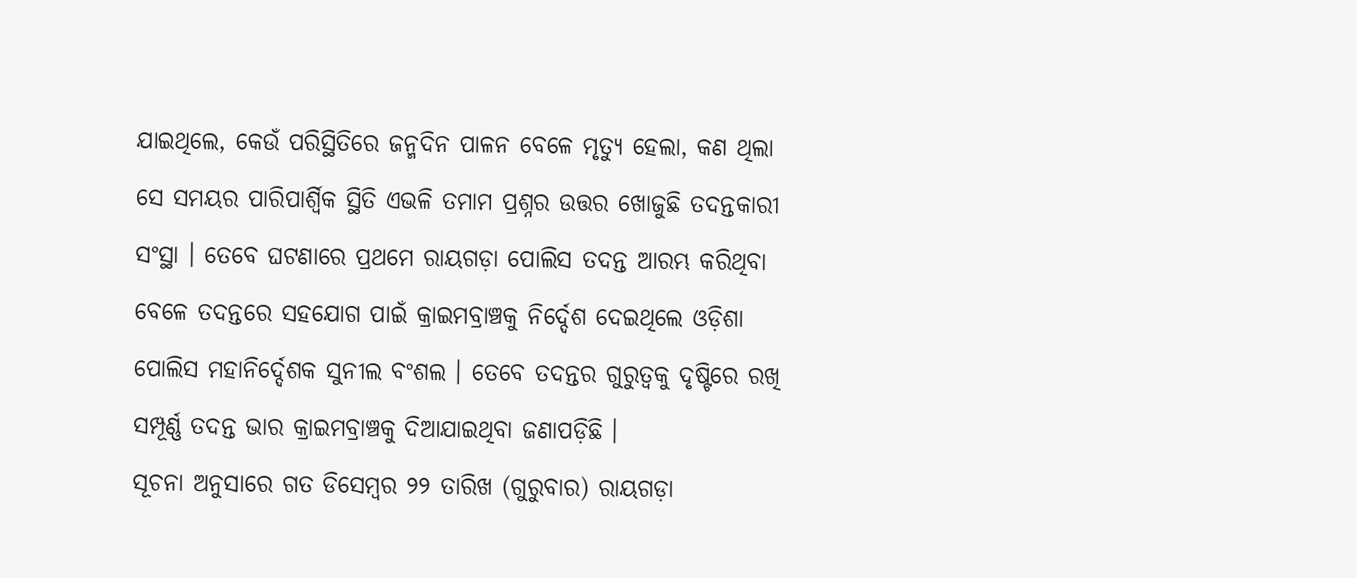ଯାଇଥିଲେ, କେଉଁ ପରିସ୍ଥିତିରେ ଜନ୍ମଦିନ ପାଳନ ବେଳେ ମୃତ୍ୟୁ ହେଲା, କଣ ଥିଲା ସେ ସମୟର ପାରିପାର୍ଶ୍ଵିକ ସ୍ଥିତି ଏଭଳି ତମାମ ପ୍ରଶ୍ନର ଉତ୍ତର ଖୋଜୁଛି ତଦନ୍ତକାରୀ ସଂସ୍ଥା । ତେବେ ଘଟଣାରେ ପ୍ରଥମେ ରାୟଗଡ଼ା ପୋଲିସ ତଦନ୍ତ ଆରମ୍ଭ କରିଥିବା ବେଳେ ତଦନ୍ତରେ ସହଯୋଗ ପାଇଁ କ୍ରାଇମବ୍ରାଞ୍ଚକୁ ନିର୍ଦ୍ଦେଶ ଦେଇଥିଲେ ଓଡ଼ିଶା ପୋଲିସ ମହାନିର୍ଦ୍ଦେଶକ ସୁନୀଲ ବଂଶଲ । ତେବେ ତଦନ୍ତର ଗୁରୁତ୍ବକୁ ଦୃଷ୍ଟିରେ ରଖି ସମ୍ପୂର୍ଣ୍ଣ ତଦନ୍ତ ଭାର କ୍ରାଇମବ୍ରାଞ୍ଚକୁ ଦିଆଯାଇଥିବା ଜଣାପଡ଼ିଛି ।
ସୂଚନା ଅନୁସାରେ ଗତ ଡିସେମ୍ବର ୨୨ ତାରିଖ (ଗୁରୁବାର) ରାୟଗଡ଼ା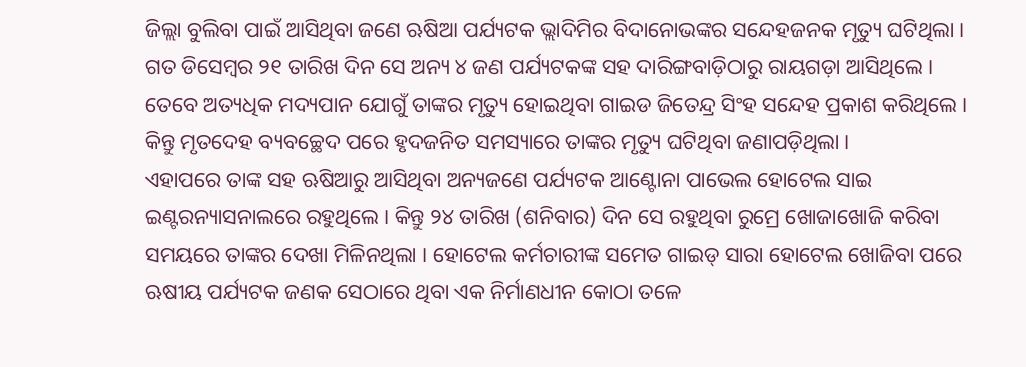ଜିଲ୍ଲା ବୁଲିବା ପାଇଁ ଆସିଥିବା ଜଣେ ଋଷିଆ ପର୍ଯ୍ୟଟକ ଭ୍ଲାଦିମିର ବିଦାନୋଭଙ୍କର ସନ୍ଦେହଜନକ ମୃତ୍ୟୁ ଘଟିଥିଲା । ଗତ ଡିସେମ୍ବର ୨୧ ତାରିଖ ଦିନ ସେ ଅନ୍ୟ ୪ ଜଣ ପର୍ଯ୍ୟଟକଙ୍କ ସହ ଦାରିଙ୍ଗବାଡ଼ିଠାରୁ ରାୟଗଡ଼ା ଆସିଥିଲେ । ତେବେ ଅତ୍ୟଧିକ ମଦ୍ୟପାନ ଯୋଗୁଁ ତାଙ୍କର ମୃତ୍ୟୁ ହୋଇଥିବା ଗାଇଡ ଜିତେନ୍ଦ୍ର ସିଂହ ସନ୍ଦେହ ପ୍ରକାଶ କରିଥିଲେ । କିନ୍ତୁ ମୃତଦେହ ବ୍ୟବଚ୍ଛେଦ ପରେ ହୃଦଜନିତ ସମସ୍ୟାରେ ତାଙ୍କର ମୃତ୍ୟୁ ଘଟିଥିବା ଜଣାପଡ଼ିଥିଲା ।
ଏହାପରେ ତାଙ୍କ ସହ ଋଷିଆରୁ ଆସିଥିବା ଅନ୍ୟଜଣେ ପର୍ଯ୍ୟଟକ ଆଣ୍ଟୋନା ପାଭେଲ ହୋଟେଲ ସାଇ ଇଣ୍ଟରନ୍ୟାସନାଲରେ ରହୁଥିଲେ । କିନ୍ତୁ ୨୪ ତାରିଖ (ଶନିବାର) ଦିନ ସେ ରହୁଥିବା ରୁମ୍ରେ ଖୋଜାଖୋଜି କରିବା ସମୟରେ ତାଙ୍କର ଦେଖା ମିଳିନଥିଲା । ହୋଟେଲ କର୍ମଚାରୀଙ୍କ ସମେତ ଗାଇଡ୍ ସାରା ହୋଟେଲ ଖୋଜିବା ପରେ ଋଷୀୟ ପର୍ଯ୍ୟଟକ ଜଣକ ସେଠାରେ ଥିବା ଏକ ନିର୍ମାଣଧୀନ କୋଠା ତଳେ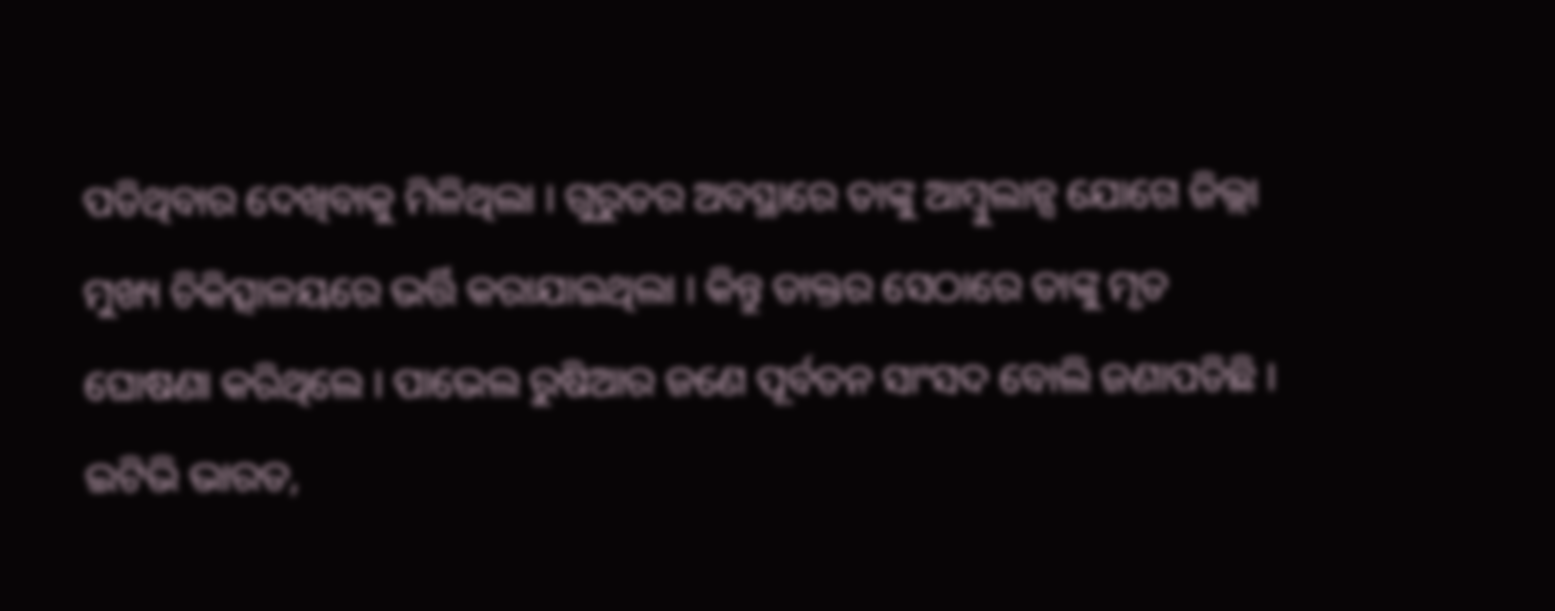ପଡିଥିବାର ଦେଖିବାକୁ ମିଳିଥିଲା । ଗୁରୁତର ଅବସ୍ଥାରେ ତାଙ୍କୁ ଆମ୍ବୁଲାନ୍ସ ଯୋଗେ ଜିଲ୍ଲା ମୁଖ୍ୟ ଚିକିତ୍ସାଳୟରେ ଭର୍ତ୍ତି କରାଯାଇଥିଲା । କିନ୍ତୁ ଡାକ୍ତର ସେଠାରେ ତାଙ୍କୁ ମୃତ ଘୋଷଣା କରିଥିଲେ । ପାଭେଲ ରୁଷିଆର ଜଣେ ପୂର୍ବତନ ସାଂସଦ ବୋଲି ଜଣାପଡିଛି ।
ଇଟିଭି ଭାରତ,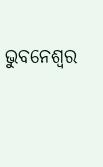ଭୁବନେଶ୍ବର